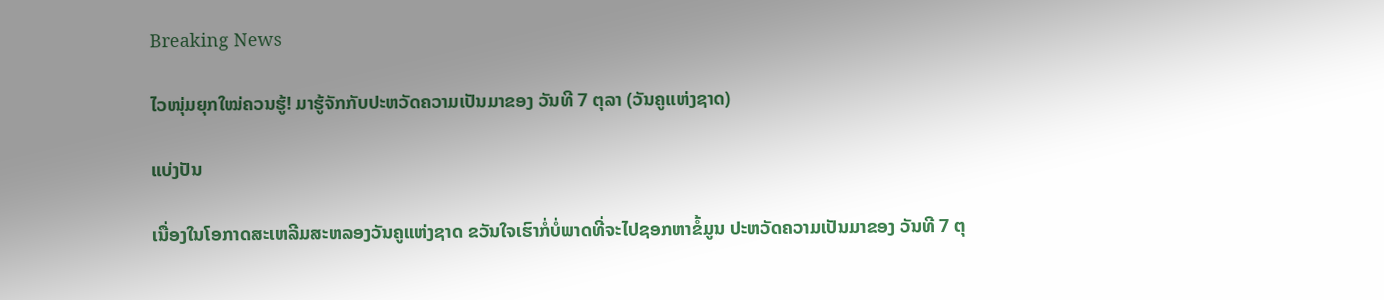Breaking News

ໄວໜຸ່ມຍຸກໃໝ່ຄວນຮູ້! ມາຮູ້ຈັກກັບປະຫວັດຄວາມເປັນມາຂອງ ວັນທີ 7 ຕຸລາ (ວັນຄູແຫ່ງຊາດ)

ແບ່ງປັນ

ເນື່ອງໃນໂອກາດສະເຫລີມສະຫລອງວັນຄູແຫ່ງຊາດ ຂວັນໃຈເຮົາກໍ່ບໍ່ພາດທີ່ຈະໄປຊອກຫາຂໍ້ມູນ ປະຫວັດຄວາມເປັນມາຂອງ ວັນທີ 7 ຕຸ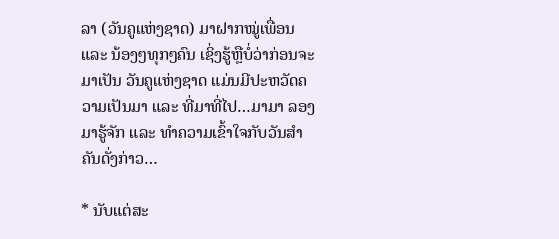ລາ (ວັນຄູແຫ່ງຊາດ) ມາຝາກໝູ່ເພື່ອນ ແລະ ນ້ອງໆທຸກໆຄົນ ເຊິ່ງຮູ້ຫຼືບໍ່ວ່າກ່ອນຈະມາເປັນ ວັນຄູແຫ່ງຊາດ ແມ່ນມີປະຫວັດຄວາມເປັນມາ ແລະ ທີ່ມາທີ່ໄປ…ມາມາ ລອງມາຮູ້ຈັກ ແລະ ທຳຄວາມເຂົ້າໃຈກັບວັນສຳຄັນດັ່ງກ່າວ…

* ນັບແຕ່ສະ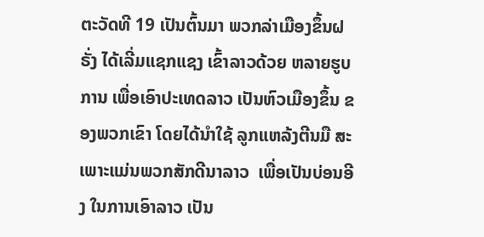ຕະວັດທີ 19 ເປັນຕົ້ນມາ ພວກລ່າເມືອງຂຶ້ນຝຣັ່ງ ໄດ້ເລີ່ມແຊກແຊງ ເຂົ້າລາວດ້ວຍ ຫລາຍຮູບການ ເພື່ອເອົາປະເທດລາວ ເປັນຫົວເມືອງຂຶ້ນ ຂອງພວກເຂົາ ໂດຍໄດ້ນຳໃຊ້ ລູກແຫລ້ງຕີນມື ສະເພາະແມ່ນພວກສັກດີນາລາວ  ເພື່ອເປັນບ່ອນອີງ ໃນການເອົາລາວ ເປັນ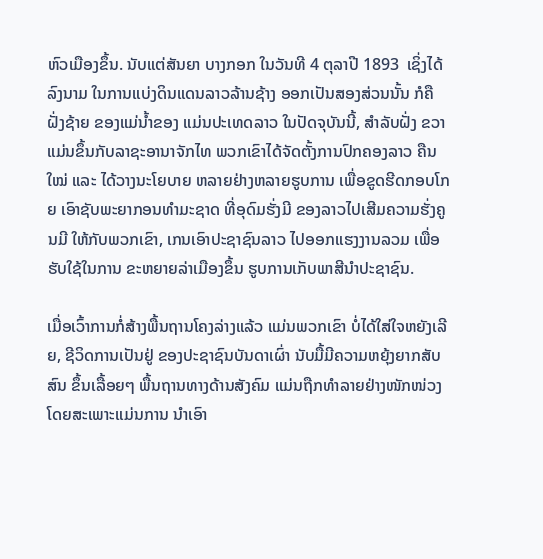ຫົວເມືອງຂຶ້ນ. ນັບແຕ່ສັນຍາ ບາງກອກ ໃນວັນທີ 4 ຕຸລາປີ 1893  ເຊິ່ງໄດ້ລົງນາມ ໃນການແບ່ງດິນແດນລາວລ້ານຊ້າງ ອອກເປັນສອງສ່ວນນັ້ນ ກໍຄືຝັ່ງຊ້າຍ ຂອງແມ່ນ້ຳຂອງ ແມ່ນປະເທດລາວ ໃນປັດຈຸບັນນີ້, ສຳລັບຝັ່ງ ຂວາແມ່ນຂຶ້ນກັບລາຊະອານາຈັກໄທ ພວກເຂົາໄດ້ຈັດຕັ້ງການປົກຄອງລາວ ຄືນໃໝ່ ແລະ ໄດ້ວາງນະໂຍບາຍ ຫລາຍຢ່າງຫລາຍຮູບການ ເພື່ອຂູດຮີດກອບໂກຍ ເອົາຊັບພະຍາກອນທຳມະຊາດ ທີ່ອຸດົມຮັ່ງມີ ຂອງລາວໄປເສີມຄວາມຮັ່ງຄູນມີ ໃຫ້ກັບພວກເຂົາ, ເກນເອົາປະຊາຊົນລາວ ໄປອອກແຮງງານລວມ ເພື່ອຮັບໃຊ້ໃນການ ຂະຫຍາຍລ່າເມືອງຂຶ້ນ ຮູບການເກັບພາສີນຳປະຊາຊົນ.

ເມື່ອເວົ້າການກ່ໍສ້າງພື້ນຖານໂຄງລ່າງແລ້ວ ແມ່ນພວກເຂົາ ບໍ່ໄດ້ໃສ່ໃຈຫຍັງເລີຍ, ຊີວິດການເປັນຢູ່ ຂອງປະຊາຊົນບັນດາເຜົ່າ ນັບມື້ມີຄວາມຫຍຸ້ງຍາກສັບສົນ ຂຶ້ນເລື້ອຍໆ ພື້ນຖານທາງດ້ານສັງຄົມ ແມ່ນຖືກທຳລາຍຢ່າງໜັກໜ່ວງ ໂດຍສະເພາະແມ່ນການ ນຳເອົາ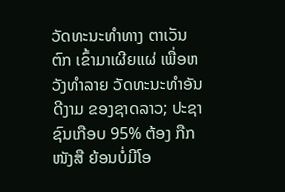ວັດທະນະທຳທາງ ຕາເວັນ ຕົກ ເຂົ້າມາເຜີຍແຜ່ ເພື່ອຫວັງທຳລາຍ ວັດທະນະທຳອັນດີງາມ ຂອງຊາດລາວ; ປະຊາຊົນເກືອບ 95% ຕ້ອງ ກືກໜັງສື ຍ້ອນບໍ່ມີໂອ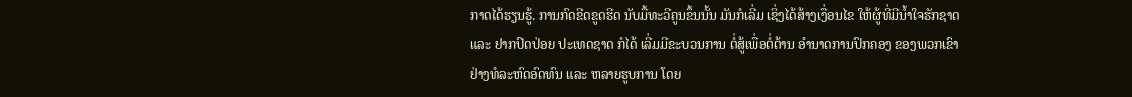ກາດໄດ້ຮຽນຮູ້. ການກົດຂີດຂູດຮີດ ນັບມື້ທະວີຄູນຂຶ້ນນັ້ນ ມັນກໍເລີ່ມ ເຊິ່ງໄດ້ສ້າງເງື່ອນໄຂ ໃຫ້ຜູ້ທີ່ມີນ້ຳໃຈຮັກຊາດ ແລະ ຢາກປົດປ່ອຍ ປະເທດຊາດ ກໍໄດ້ ເລີ່ມມີຂະບວນການ ຕໍ່ສູ້ເພື່ອຕໍ່ຕ້ານ ອຳນາດການປົກຄອງ ຂອງພວກເຂົາ ຢ່າງທໍລະຫົດອົດທົນ ແລະ ຫລາຍຮູບການ ໂດຍ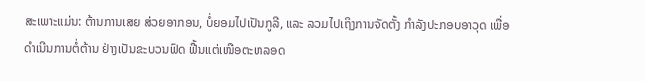ສະເພາະແມ່ນ: ຕ້ານການເສຍ ສ່ວຍອາກອນ, ບໍ່ຍອມໄປເປັນກູລີ, ແລະ ລວມໄປເຖິງການຈັດຕັ້ງ ກໍາລັງປະກອບອາວຸດ ເພື່ອດຳເນີນການຕໍ່ຕ້ານ ຢ່າງເປັນຂະບວນຟົດ ຟື້ນແຕ່ເໜືອຕະຫລອດ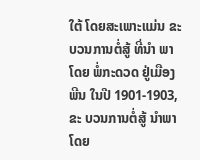ໃຕ້ ໂດຍສະເພາະແມ່ນ ຂະບວນການຕໍ່ສູ້ ທີ່ນຳ ພາໂດຍ ພໍ່ກະດວດ ຢູ່ເມືອງພີນ ໃນປີ 1901-1903, ຂະ ບວນການຕໍ່ສູ້ ນຳພາ ໂດຍ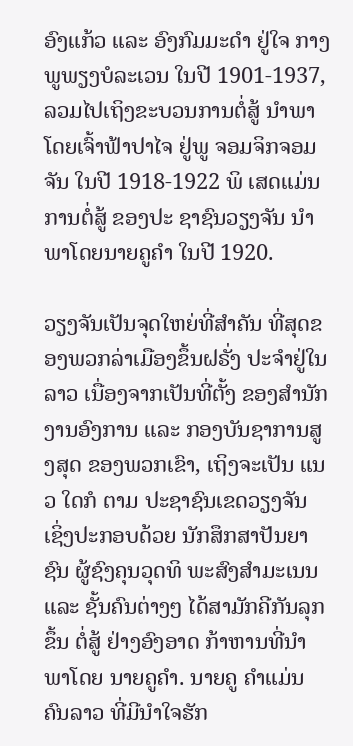ອົງແກ້ວ ແລະ ອົງກົມມະດໍາ ຢູ່ໃຈ ກາງພູພຽງບໍລະເວນ ໃນປີ 1901-1937, ລວມໄປເຖິງຂະບວນການຕໍ່ສູ້ ນຳພາໂດຍເຈົ້າຟ້າປາໄຈ ຢູ່ພູ ຈອມຈິກຈອມຈັນ ໃນປີ 1918-1922 ພິ ເສດແມ່ນການຕໍ່ສູ້ ຂອງປະ ຊາຊົນວຽງຈັນ ນຳພາໂດຍນາຍຄູຄຳ ໃນປີ 1920.

ວຽງຈັນເປັນຈຸດໃຫຍ່ທີ່ສໍາຄັນ ທີ່ສຸດຂອງພວກລ່າເມືອງຂຶ້ນຝຣັ່ງ ປະຈໍາຢູ່ໃນລາວ ເນື່ອງຈາກເປັນທີ່ຕັ້ງ ຂອງສຳນັກ ງານອົງການ ແລະ ກອງບັນຊາການສູງສຸດ ຂອງພວກເຂົາ, ເຖິງຈະເປັນ ແນວ ໃດກໍ ຕາມ ປະຊາຊົນເຂດວຽງຈັນ ເຊິ່ງປະກອບດ້ວຍ ນັກສຶກສາປັນຍາຊົນ ຜູ້ຊົງຄຸນວຸດທິ ພະສົງສຳມະເນນ ແລະ ຊັ້ນຄົນຕ່າງໆ ໄດ້ສາມັກຄີກັນລຸກຂຶ້ນ ຕໍ່ສູ້ ຢ່າງອົງອາດ ກ້າຫານທີ່ນຳພາໂດຍ ນາຍຄູຄຳ. ນາຍຄູ ຄຳແມ່ນ ຄົນລາວ ທີ່ມີນຳໃຈຮັກ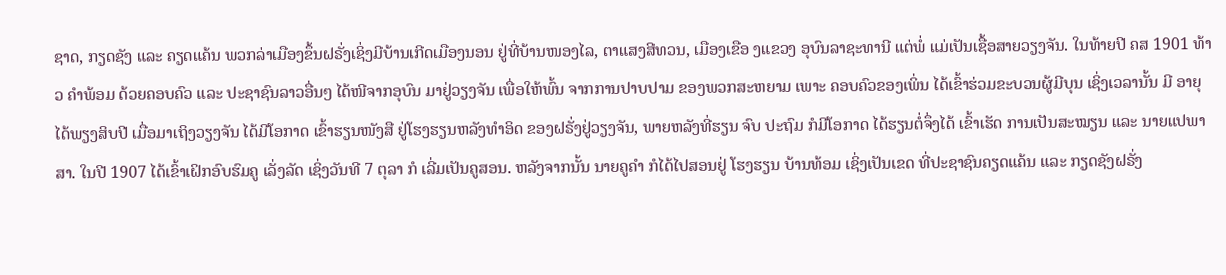ຊາດ, ກຽດຊັງ ແລະ ຄຽດແຄ້ນ ພວກລ່າເມືອງຂຶ້ນຝຣັ່ງເຊິ່ງມີບ້ານເກີດເມືອງນອນ ຢູ່ທີ່ບ້ານໜອງໄລ, ຕາແສງສີທວນ, ເມືອງເຂືອ ງແຂວງ ອຸບົນລາຊະທານີ ແຕ່ພໍ່ ແມ່ເປັນເຊື້ອສາຍວຽງຈັນ. ໃນທ້າຍປີ ຄສ 1901 ທ້າວ ຄຳພ້ອມ ດ້ວຍຄອບຄົວ ແລະ ປະຊາຊົນລາວອື່ນໆ ໄດ້ໜີຈາກອຸບົນ ມາຢູ່ວຽງຈັນ ເພື່ອໃຫ້ພົ້ນ ຈາກການປາບປາມ ຂອງພວກສະຫຍາມ ເພາະ ຄອບຄົວຂອງເພິ່ນ ໄດ້ເຂົ້າຮ່ວມຂະບວນຜູ້ມີບຸນ ເຊິ່ງເວລານັ້ນ ມີ ອາຍຸໄດ້ພຽງສິບປີ ເມື່ອມາເຖິງວຽງຈັນ ໄດ້ມີໂອກາດ ເຂົ້າຮຽນໜັງສື ຢູ່ໂຮງຮຽນຫລັງທຳອິດ ຂອງຝຣັ່ງຢູ່ວຽງຈັນ, ພາຍຫລັງທີ່ຮຽນ ຈົບ ປະຖົມ ກໍມີໂອກາດ ໄດ້ຮຽນຕໍ່ຈຶ່ງໄດ້ ເຂົ້າເຮັດ ການເປັນສະໝຽນ ແລະ ນາຍແປພາສາ. ໃນປີ 1907 ໄດ້ເຂົ້າເຝິກອົບຮົມຄູ ເລັ່ງລັດ ເຊິ່ງວັນທີ 7 ຕຸລາ ກໍ ເລີ່ມເປັນຄູສອນ. ຫລັງຈາກນັ້ນ ນາຍຄູຄຳ ກໍໄດ້ໄປສອນຢູ່ ໂຮງຮຽນ ບ້ານທ້ອມ ເຊິ່ງເປັນເຂດ ທີ່ປະຊາຊົນຄຽດແຄ້ນ ແລະ ກຽດຊັງຝຣັ່ງ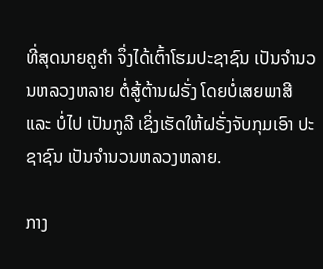ທີ່ສຸດນາຍຄູຄຳ ຈຶ່ງໄດ້ເຕົ້າໂຮມປະຊາຊົນ ເປັນຈຳນວນຫລວງຫລາຍ ຕໍ່ສູ້ຕ້ານຝຣັ່ງ ໂດຍບໍ່ເສຍພາສີ ແລະ ບໍ່ໄປ ເປັນກູລີ ເຊິ່ງເຮັດໃຫ້ຝຣັ່ງຈັບກຸມເອົາ ປະຊາຊົນ ເປັນຈຳນວນຫລວງຫລາຍ.

ກາງ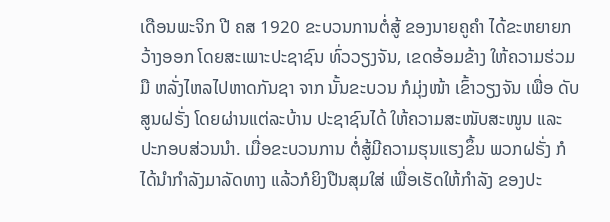ເດືອນພະຈິກ ປີ ຄສ 1920 ຂະບວນການຕໍ່ສູ້ ຂອງນາຍຄູຄຳ ໄດ້ຂະຫຍາຍກວ້າງອອກ ໂດຍສະເພາະປະຊາຊົນ ທົ່ວວຽງຈັນ, ເຂດອ້ອມຂ້າງ ໃຫ້ຄວາມຮ່ວມມື ຫລັ່ງໄຫລໄປຫາດກັນຊາ ຈາກ ນັ້ນຂະບວນ ກໍມຸ່ງໜ້າ ເຂົ້າວຽງຈັນ ເພື່ອ ດັບສູນຝຣັ່ງ ໂດຍຜ່ານແຕ່ລະບ້ານ ປະຊາຊົນໄດ້ ໃຫ້ຄວາມສະໜັບສະໜູນ ແລະ ປະກອບສ່ວນນໍາ. ເມື່ອຂະບວນການ ຕໍ່ສູ້ມີຄວາມຮຸນແຮງຂຶ້ນ ພວກຝຣັ່ງ ກໍ ໄດ້ນຳກຳລັງມາລັດທາງ ແລ້ວກໍຍິງປືນສຸມໃສ່ ເພື່ອເຮັດໃຫ້ກຳລັງ ຂອງປະ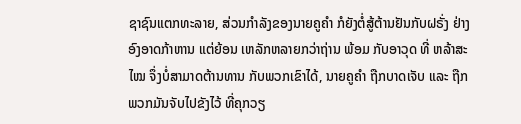ຊາຊົນແຕກທະລາຍ, ສ່ວນກຳລັງຂອງນາຍຄູຄຳ ກໍຍັງຕໍ່ສູ້ຕ້ານຢັນກັບຝຣັ່ງ ຢ່າງອົງອາດກ້າຫານ ແຕ່ຍ້ອນ ເຫລັກຫລາຍກວ່າຖ່ານ ພ້ອມ ກັບອາວຸດ ທີ່ ຫລ້າສະໄໝ ຈຶ່ງບໍ່ສາມາດຕ້ານທານ ກັບພວກເຂົາໄດ້, ນາຍຄູຄຳ ຖືກບາດເຈັບ ແລະ ຖືກພວກມັນຈັບໄປຂັງໄວ້ ທີ່ຄຸກວຽ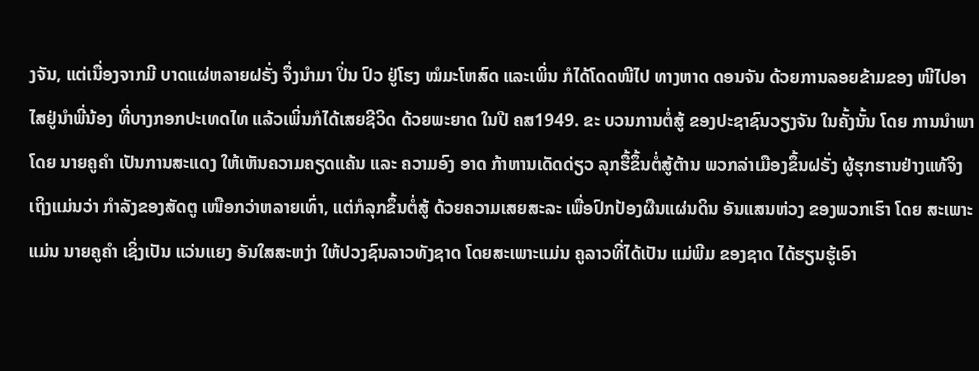ງຈັນ, ແຕ່ເນື່ອງຈາກມີ ບາດແຜ່ຫລາຍຝຣັ່ງ ຈຶ່ງນຳມາ ປິ່ນ ປົວ ຢູ່ໂຮງ ໝໍມະໂຫສົດ ແລະເພິ່ນ ກໍໄດ້ໂດດໜີໄປ ທາງຫາດ ດອນຈັນ ດ້ວຍການລອຍຂ້າມຂອງ ໜີໄປອາໄສຢູ່ນຳພີ່ນ້ອງ ທີ່ບາງກອກປະເທດໄທ ແລ້ວເພິ່ນກໍໄດ້ເສຍຊີວິດ ດ້ວຍພະຍາດ ໃນປີ ຄສ1949. ຂະ ບວນການຕໍ່ສູ້ ຂອງປະຊາຊົນວຽງຈັນ ໃນຄັ້ງນັ້ນ ໂດຍ ການນຳພາໂດຍ ນາຍຄູຄຳ ເປັນການສະແດງ ໃຫ້ເຫັນຄວາມຄຽດແຄ້ນ ແລະ ຄວາມອົງ ອາດ ກ້າຫານເດັດດ່ຽວ ລຸກຮື້ຂຶ້ນຕໍ່ສູ້ຕ້ານ ພວກລ່າເມືອງຂຶ້ນຝຣັ່ງ ຜູ້ຮຸກຮານຢ່າງແທ້ຈິງ ເຖິງແມ່ນວ່າ ກຳລັງຂອງສັດຕູ ເໜືອກວ່າຫລາຍເທົ່າ, ແຕ່ກໍລຸກຂຶ້ນຕໍ່ສູ້ ດ້ວຍຄວາມເສຍສະລະ ເພື່ອປົກປ້ອງຜືນແຜ່ນດິນ ອັນແສນຫ່ວງ ຂອງພວກເຮົາ ໂດຍ ສະເພາະແມ່ນ ນາຍຄູຄຳ ເຊິ່ງເປັນ ແວ່ນແຍງ ອັນໃສສະຫງ່າ ໃຫ້ປວງຊົນລາວທັງຊາດ ໂດຍສະເພາະແມ່ນ ຄູລາວທີ່ໄດ້ເປັນ ແມ່ພີມ ຂອງຊາດ ໄດ້ຮຽນຮູ້ເອົາ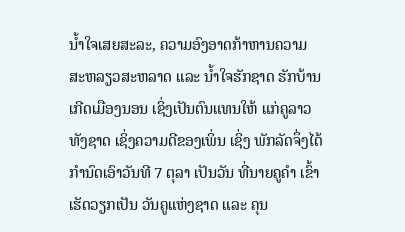ນ້ຳໃຈເສຍສະລະ, ຄວາມອົງອາດກ້າຫານຄວາມ ສະຫລຽວສະຫລາດ ແລະ ນໍ້າໃຈຮັກຊາດ ຮັກບ້ານເກີດເມືອງນອນ ເຊິ່ງເປັນຕົນແທນໃຫ້ ແກ່ຄູລາວທັງຊາດ ເຊິ່ງຄວາມດີຂອງເພິ່ນ ເຊິ່ງ ພັກລັດຈຶ່ງໄດ້ ກຳນົດເອົາວັນທີ 7 ຕຸລາ ເປັນວັນ ທີ່ນາຍຄູຄຳ ເຂົ້າ ເຮັດວຽກເປັນ ວັນຄູແຫ່ງຊາດ ແລະ ຄຸນ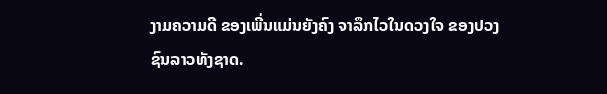ງາມຄວາມດີ ຂອງເພີ່ນແມ່ນຍັງຄົງ ຈາລຶກໄວໃນດວງໃຈ ຂອງປວງຊົນລາວທັງຊາດ.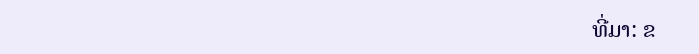ທີ່ມາ: ຂ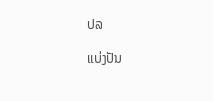ປລ

ແບ່ງປັນ